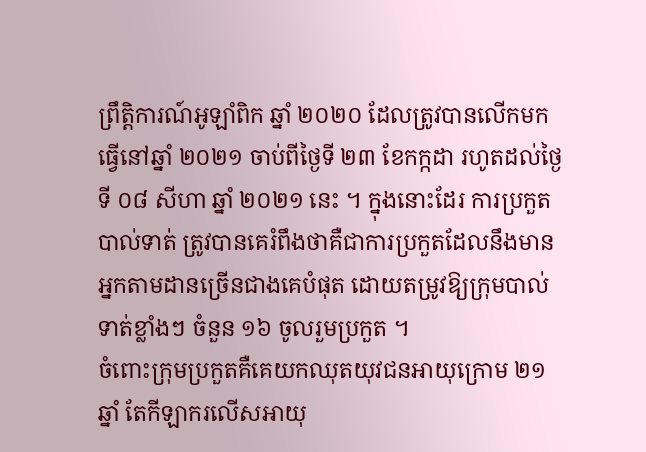ព្រឹត្តិការណ៍អូឡាំពិក ឆ្នាំ ២០២០ ដែលត្រូវបានលើកមកធ្វើនៅឆ្នាំ ២០២១ ចាប់ពីថ្ងៃទី ២៣ ខែកក្កដា រហូតដល់ថ្ងៃទី ០៨ សីហា ឆ្នាំ ២០២១ នេះ ។ ក្នុងនោះដែរ ការប្រកួតបាល់ទាត់ ត្រូវបានគេរំពឹងថាគឺជាការប្រកួតដែលនឹងមានអ្នកតាមដានច្រើនជាងគេបំផុត ដោយតម្រូវឱ្យក្រុមបាល់ទាត់ខ្លាំងៗ ចំនួន ១៦ ចូលរួមប្រកួត ។
ចំពោះក្រុមប្រកួតគឺគេយកឈុតយុវជនអាយុក្រោម ២១ ឆ្នាំ តែកីឡាករលើសអាយុ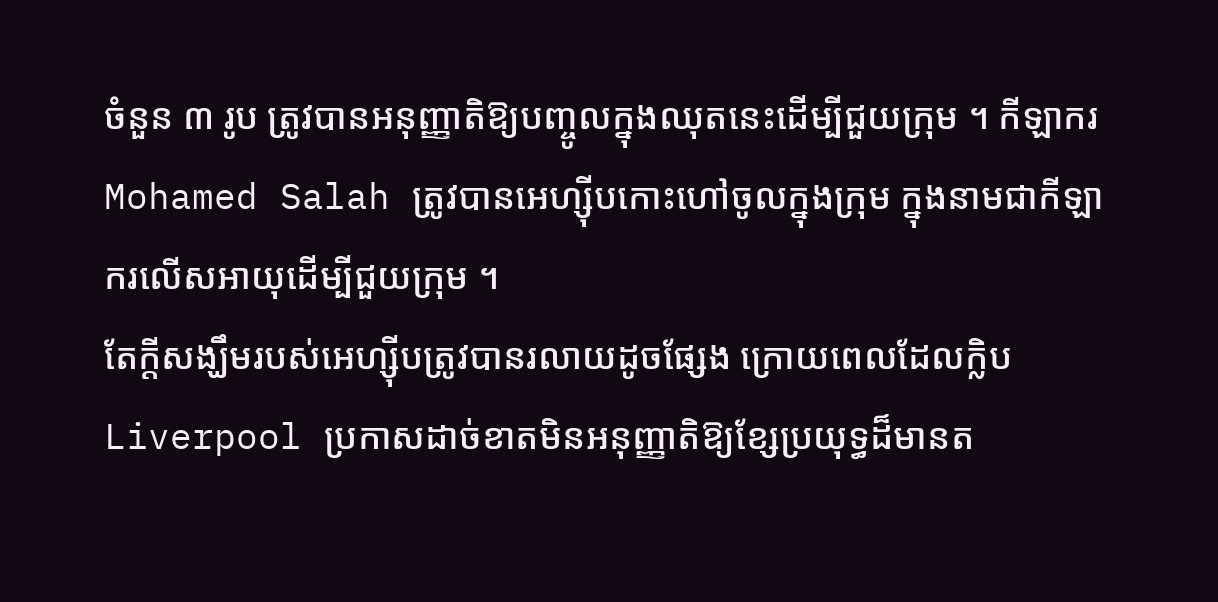ចំនួន ៣ រូប ត្រូវបានអនុញ្ញាតិឱ្យបញ្ចូលក្នុងឈុតនេះដើម្បីជួយក្រុម ។ កីឡាករ Mohamed Salah ត្រូវបានអេហ្ស៊ីបកោះហៅចូលក្នុងក្រុម ក្នុងនាមជាកីឡាករលើសអាយុដើម្បីជួយក្រុម ។
តែក្តីសង្ឃឹមរបស់អេហ្ស៊ីបត្រូវបានរលាយដូចផ្សែង ក្រោយពេលដែលក្លិប Liverpool ប្រកាសដាច់ខាតមិនអនុញ្ញាតិឱ្យខ្សែប្រយុទ្ធដ៏មានត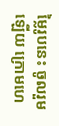ម្លៃរូបនេះ ចូលរួមឡើយ ក្រោមហេ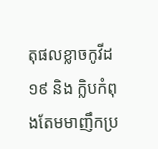តុផលខ្លាចកូវីដ ១៩ និង ក្លិបកំពុងតែមមាញឹកប្រ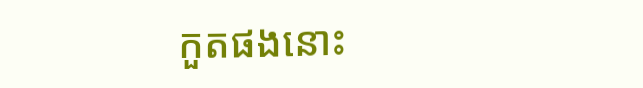កួតផងនោះ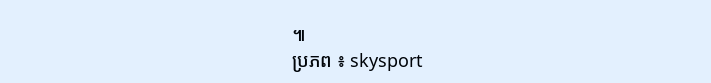៕
ប្រភព ៖ skysport